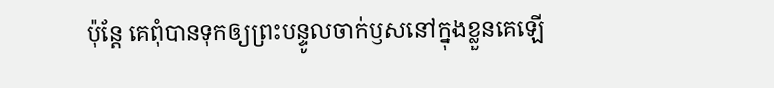ប៉ុន្តែ គេពុំបានទុកឲ្យព្រះបន្ទូលចាក់ឫសនៅក្នុងខ្លួនគេឡើ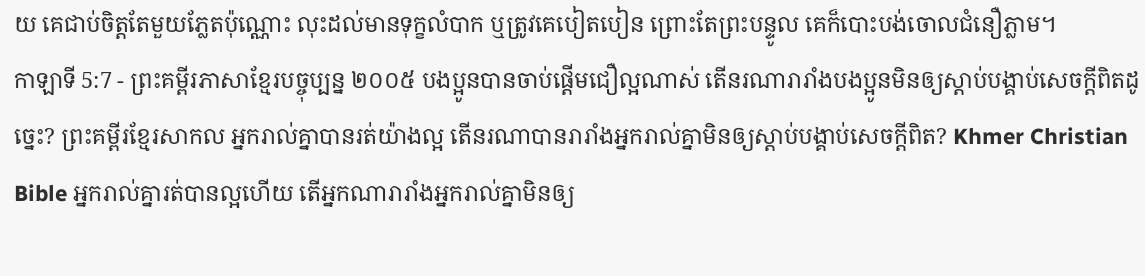យ គេជាប់ចិត្តតែមួយភ្លែតប៉ុណ្ណោះ លុះដល់មានទុក្ខលំបាក ឬត្រូវគេបៀតបៀន ព្រោះតែព្រះបន្ទូល គេក៏បោះបង់ចោលជំនឿភ្លាម។
កាឡាទី 5:7 - ព្រះគម្ពីរភាសាខ្មែរបច្ចុប្បន្ន ២០០៥ បងប្អូនបានចាប់ផ្ដើមជឿល្អណាស់ តើនរណារារាំងបងប្អូនមិនឲ្យស្ដាប់បង្គាប់សេចក្ដីពិតដូច្នេះ? ព្រះគម្ពីរខ្មែរសាកល អ្នករាល់គ្នាបានរត់យ៉ាងល្អ តើនរណាបានរារាំងអ្នករាល់គ្នាមិនឲ្យស្ដាប់បង្គាប់សេចក្ដីពិត? Khmer Christian Bible អ្នករាល់គ្នារត់បានល្អហើយ តើអ្នកណារារាំងអ្នករាល់គ្នាមិនឲ្យ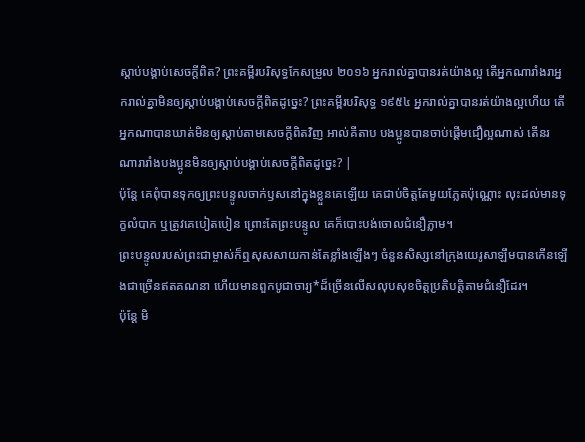ស្តាប់បង្គាប់សេចក្ដីពិត? ព្រះគម្ពីរបរិសុទ្ធកែសម្រួល ២០១៦ អ្នករាល់គ្នាបានរត់យ៉ាងល្អ តើអ្នកណារាំងរាអ្នករាល់គ្នាមិនឲ្យស្តាប់បង្គាប់សេចក្ដីពិតដូច្នេះ? ព្រះគម្ពីរបរិសុទ្ធ ១៩៥៤ អ្នករាល់គ្នាបានរត់យ៉ាងល្អហើយ តើអ្នកណាបានឃាត់មិនឲ្យស្តាប់តាមសេចក្ដីពិតវិញ អាល់គីតាប បងប្អូនបានចាប់ផ្ដើមជឿល្អណាស់ តើនរណារារាំងបងប្អូនមិនឲ្យស្ដាប់បង្គាប់សេចក្ដីពិតដូច្នេះ? |
ប៉ុន្តែ គេពុំបានទុកឲ្យព្រះបន្ទូលចាក់ឫសនៅក្នុងខ្លួនគេឡើយ គេជាប់ចិត្តតែមួយភ្លែតប៉ុណ្ណោះ លុះដល់មានទុក្ខលំបាក ឬត្រូវគេបៀតបៀន ព្រោះតែព្រះបន្ទូល គេក៏បោះបង់ចោលជំនឿភ្លាម។
ព្រះបន្ទូលរបស់ព្រះជាម្ចាស់ក៏ឮសុសសាយកាន់តែខ្លាំងឡើងៗ ចំនួនសិស្សនៅក្រុងយេរូសាឡឹមបានកើនឡើងជាច្រើនឥតគណនា ហើយមានពួកបូជាចារ្យ*ដ៏ច្រើនលើសលុបសុខចិត្តប្រតិបត្តិតាមជំនឿដែរ។
ប៉ុន្តែ មិ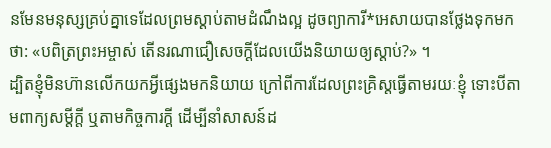នមែនមនុស្សគ្រប់គ្នាទេដែលព្រមស្ដាប់តាមដំណឹងល្អ ដូចព្យាការី*អេសាយបានថ្លែងទុកមកថា: «បពិត្រព្រះអម្ចាស់ តើនរណាជឿសេចក្ដីដែលយើងនិយាយឲ្យស្ដាប់?» ។
ដ្បិតខ្ញុំមិនហ៊ានលើកយកអ្វីផ្សេងមកនិយាយ ក្រៅពីការដែលព្រះគ្រិស្តធ្វើតាមរយៈខ្ញុំ ទោះបីតាមពាក្យសម្ដីក្តី ឬតាមកិច្ចការក្តី ដើម្បីនាំសាសន៍ដ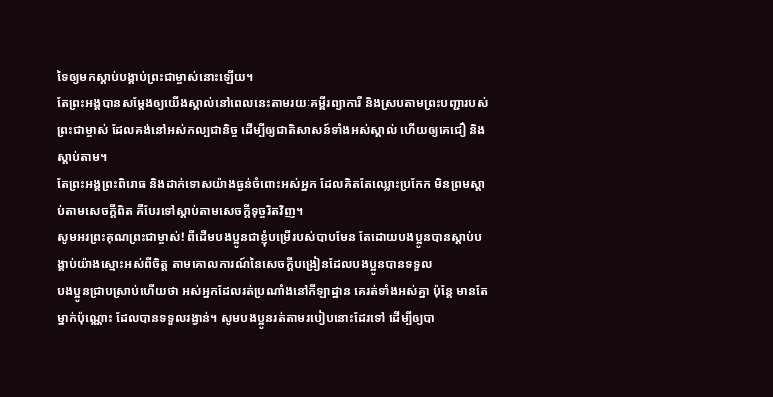ទៃឲ្យមកស្ដាប់បង្គាប់ព្រះជាម្ចាស់នោះឡើយ។
តែព្រះអង្គបានសម្តែងឲ្យយើងស្គាល់នៅពេលនេះតាមរយៈគម្ពីរព្យាការី និងស្របតាមព្រះបញ្ជារបស់ព្រះជាម្ចាស់ ដែលគង់នៅអស់កល្បជានិច្ច ដើម្បីឲ្យជាតិសាសន៍ទាំងអស់ស្គាល់ ហើយឲ្យគេជឿ និងស្ដាប់តាម។
តែព្រះអង្គព្រះពិរោធ និងដាក់ទោសយ៉ាងធ្ងន់ចំពោះអស់អ្នក ដែលគិតតែឈ្លោះប្រកែក មិនព្រមស្ដាប់តាមសេចក្ដីពិត គឺបែរទៅស្ដាប់តាមសេចក្ដីទុច្ចរិតវិញ។
សូមអរព្រះគុណព្រះជាម្ចាស់! ពីដើមបងប្អូនជាខ្ញុំបម្រើរបស់បាបមែន តែដោយបងប្អូនបានស្ដាប់បង្គាប់យ៉ាងស្មោះអស់ពីចិត្ត តាមគោលការណ៍នៃសេចក្ដីបង្រៀនដែលបងប្អូនបានទទួល
បងប្អូនជ្រាបស្រាប់ហើយថា អស់អ្នកដែលរត់ប្រណាំងនៅកីឡាដ្ឋាន គេរត់ទាំងអស់គ្នា ប៉ុន្តែ មានតែម្នាក់ប៉ុណ្ណោះ ដែលបានទទួលរង្វាន់។ សូមបងប្អូនរត់តាមរបៀបនោះដែរទៅ ដើម្បីឲ្យបា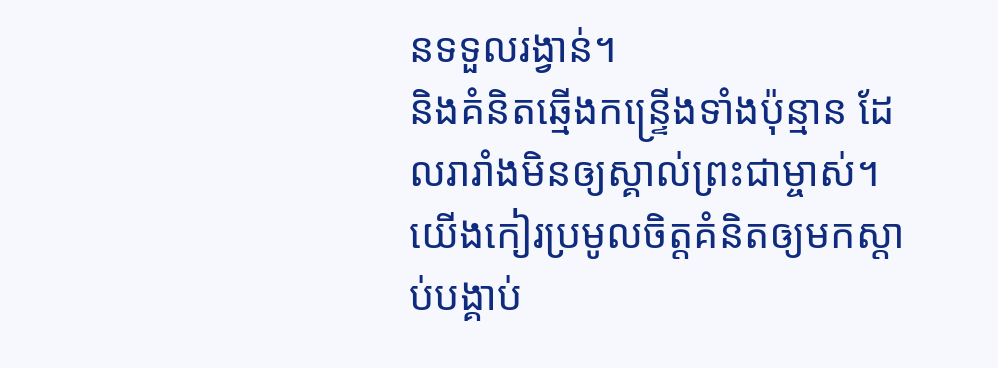នទទួលរង្វាន់។
និងគំនិតឆ្មើងកន្ទ្រើងទាំងប៉ុន្មាន ដែលរារាំងមិនឲ្យស្គាល់ព្រះជាម្ចាស់។ យើងកៀរប្រមូលចិត្តគំនិតឲ្យមកស្ដាប់បង្គាប់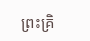ព្រះគ្រិ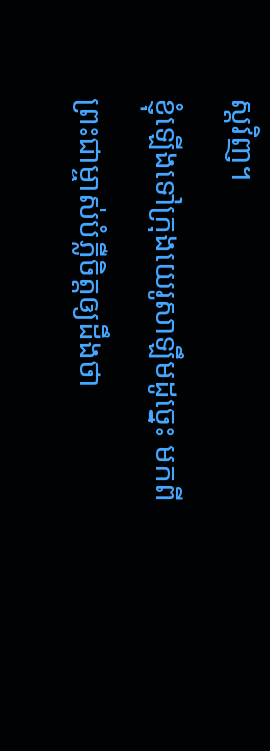ស្តវិញ។
ខ្ញុំឡើងទៅក្រុងយេរូសាឡឹមដូច្នេះ មកពីព្រះជាម្ចាស់បំភ្លឺចិត្តឲ្យដឹងថា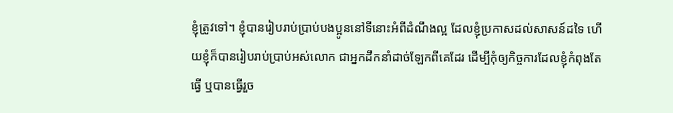ខ្ញុំត្រូវទៅ។ ខ្ញុំបានរៀបរាប់ប្រាប់បងប្អូននៅទីនោះអំពីដំណឹងល្អ ដែលខ្ញុំប្រកាសដល់សាសន៍ដទៃ ហើយខ្ញុំក៏បានរៀបរាប់ប្រាប់អស់លោក ជាអ្នកដឹកនាំដាច់ឡែកពីគេដែរ ដើម្បីកុំឲ្យកិច្ចការដែលខ្ញុំកំពុងតែធ្វើ ឬបានធ្វើរួច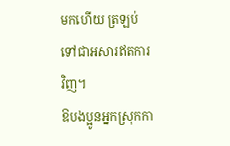មកហើយ ត្រឡប់ទៅជាអសារឥតការវិញ។
ឱបងប្អូនអ្នកស្រុកកា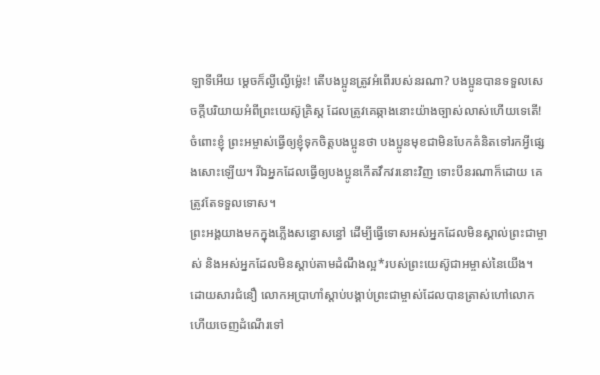ឡាទីអើយ ម្ដេចក៏ល្ងីល្ងើម៉្លេះ! តើបងប្អូនត្រូវអំពើរបស់នរណា? បងប្អូនបានទទួលសេចក្ដីបរិយាយអំពីព្រះយេស៊ូគ្រិស្ត ដែលត្រូវគេឆ្កាងនោះយ៉ាងច្បាស់លាស់ហើយទេតើ!
ចំពោះខ្ញុំ ព្រះអម្ចាស់ធ្វើឲ្យខ្ញុំទុកចិត្តបងប្អូនថា បងប្អូនមុខជាមិនបែកគំនិតទៅរកអ្វីផ្សេងសោះឡើយ។ រីឯអ្នកដែលធ្វើឲ្យបងប្អូនកើតវឹកវរនោះវិញ ទោះបីនរណាក៏ដោយ គេត្រូវតែទទួលទោស។
ព្រះអង្គយាងមកក្នុងភ្លើងសន្ធោសន្ធៅ ដើម្បីធ្វើទោសអស់អ្នកដែលមិនស្គាល់ព្រះជាម្ចាស់ និងអស់អ្នកដែលមិនស្ដាប់តាមដំណឹងល្អ*របស់ព្រះយេស៊ូជាអម្ចាស់នៃយើង។
ដោយសារជំនឿ លោកអប្រាហាំស្ដាប់បង្គាប់ព្រះជាម្ចាស់ដែលបានត្រាស់ហៅលោក ហើយចេញដំណើរទៅ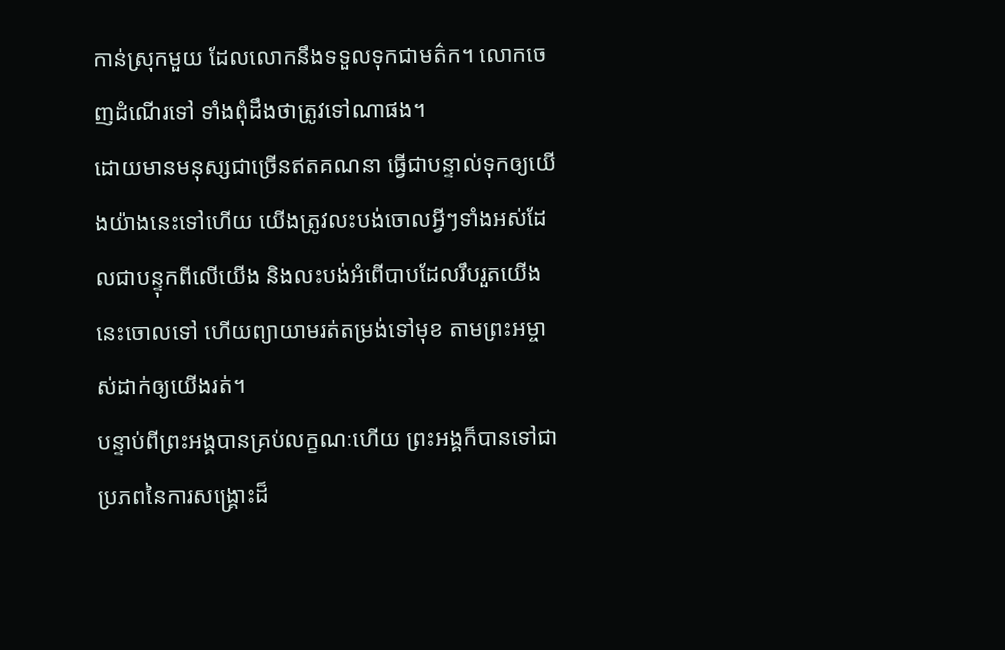កាន់ស្រុកមួយ ដែលលោកនឹងទទួលទុកជាមត៌ក។ លោកចេញដំណើរទៅ ទាំងពុំដឹងថាត្រូវទៅណាផង។
ដោយមានមនុស្សជាច្រើនឥតគណនា ធ្វើជាបន្ទាល់ទុកឲ្យយើងយ៉ាងនេះទៅហើយ យើងត្រូវលះបង់ចោលអ្វីៗទាំងអស់ដែលជាបន្ទុកពីលើយើង និងលះបង់អំពើបាបដែលរឹបរួតយើងនេះចោលទៅ ហើយព្យាយាមរត់តម្រង់ទៅមុខ តាមព្រះអម្ចាស់ដាក់ឲ្យយើងរត់។
បន្ទាប់ពីព្រះអង្គបានគ្រប់លក្ខណៈហើយ ព្រះអង្គក៏បានទៅជាប្រភពនៃការសង្គ្រោះដ៏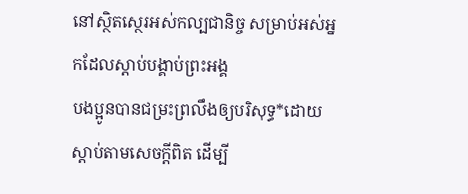នៅស្ថិតស្ថេរអស់កល្បជានិច្ច សម្រាប់អស់អ្នកដែលស្ដាប់បង្គាប់ព្រះអង្គ
បងប្អូនបានជម្រះព្រលឹងឲ្យបរិសុទ្ធ*ដោយស្ដាប់តាមសេចក្ដីពិត ដើម្បី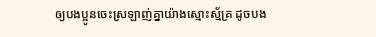ឲ្យបងប្អូនចេះស្រឡាញ់គ្នាយ៉ាងស្មោះស្ម័គ្រ ដូចបង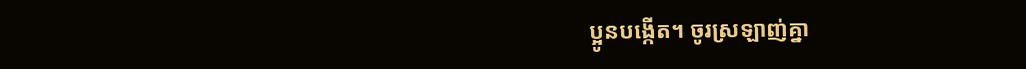ប្អូនបង្កើត។ ចូរស្រឡាញ់គ្នា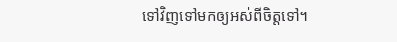ទៅវិញទៅមកឲ្យអស់ពីចិត្តទៅ។